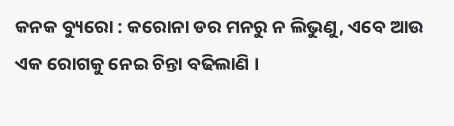କନକ ବ୍ୟୁରୋ : କରୋନା ଡର ମନରୁ ନ ଲିଭୁଣୁ, ଏବେ ଆଉ ଏକ ରୋଗକୁ ନେଇ ଚିନ୍ତା ବଢିଲାଣି ।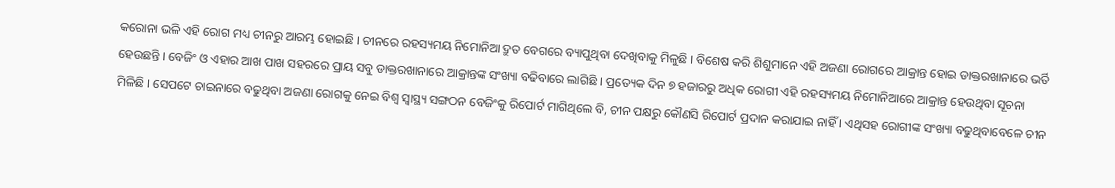କରୋନା ଭଳି ଏହି ରୋଗ ମଧ୍ୟ ଚୀନରୁ ଆରମ୍ଭ ହୋଇଛି । ଚୀନରେ ରହସ୍ୟମୟ ନିମୋନିଆ ଦ୍ରୁତ ବେଗରେ ବ୍ୟାପୁଥିବା ଦେଖିବାକୁ ମିଳୁଛି । ବିଶେଷ କରି ଶିଶୁମାନେ ଏହି ଅଜଣା ରୋଗରେ ଆକ୍ରାନ୍ତ ହୋଇ ଡାକ୍ତରଖାନାରେ ଭର୍ତି ହେଉଛନ୍ତି । ବେଜିଂ ଓ ଏହାର ଆଖ ପାଖ ସହରରେ ପ୍ରାୟ ସବୁ ଡାକ୍ତରଖାନାରେ ଆକ୍ରାନ୍ତଙ୍କ ସଂଖ୍ୟା ବଢିବାରେ ଲାଗିଛି । ପ୍ରତ୍ୟେକ ଦିନ ୭ ହଜାରରୁ ଅଧିକ ରୋଗୀ ଏହି ରହସ୍ୟମୟ ନିମୋନିଆରେ ଆକ୍ରାନ୍ତ ହେଉଥିବା ସୂଚନା ମିଳିଛି । ସେପଟେ ଚାଇନାରେ ବଢୁଥିବା ଅଜଣା ରୋଗକୁ ନେଇ ବିଶ୍ୱ ସ୍ୱାସ୍ଥ୍ୟ ସଙ୍ଗଠନ ବେଜିଂକୁ ରିପୋର୍ଟ ମାଗିଥିଲେ ବି, ଚୀନ ପକ୍ଷରୁ କୌଣସି ରିପୋର୍ଟ ପ୍ରଦାନ କରାଯାଇ ନାହିଁ । ଏଥିସହ ରୋଗୀଙ୍କ ସଂଖ୍ୟା ବଢୁଥିବାବେଳେ ଚୀନ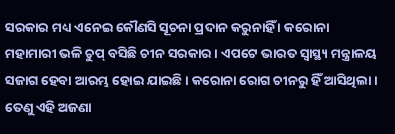ସରକାର ମଧ୍ୟ ଏନେଇ କୌଣସି ସୂଚନା ପ୍ରଦାନ କରୁନାହିଁ । କରୋନା ମହାମାରୀ ଭଳି ଚୁପ୍ ବସିଛି ଚୀନ ସରକାର । ଏପଟେ ଭାରତ ସ୍ୱାସ୍ଥ୍ୟ ମନ୍ତ୍ରାଳୟ ସଜାଗ ହେବା ଆରମ୍ଭ ହୋଇ ଯାଇଛି । କରୋନା ରୋଗ ଚୀନରୁ ହିଁ ଆସିଥିଲା । ତେଣୁ ଏହି ଅଜଣା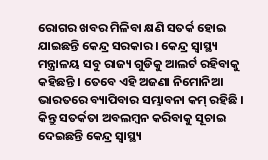ରୋଗର ଖବର ମିଳିବା କ୍ଷଣି ସତର୍କ ହୋଇ ଯାଇଛନ୍ତି କେନ୍ଦ୍ର ସରକାର । କେନ୍ଦ୍ର ସ୍ୱାସ୍ଥ୍ୟ ମନ୍ତ୍ରାଳୟ ସବୁ ରାଜ୍ୟ ଗୁଡିକୁ ଆଲର୍ଟ ରହିବାକୁ କହିଛନ୍ତି । ତେବେ ଏହି ଅଜଣା ନିମୋନିଆ ଭାରତରେ ବ୍ୟାପିବାର ସମ୍ଭାବନା କମ୍ ରହିଛି । କିନ୍ତୁ ସତର୍କତା ଅବଲମ୍ବନ କରିବାକୁ ସୂଚାଇ ଦେଇଛନ୍ତି କେନ୍ଦ୍ର ସ୍ୱାସ୍ଥ୍ୟ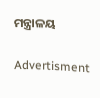ମନ୍ତ୍ରାଳୟ

Advertisment